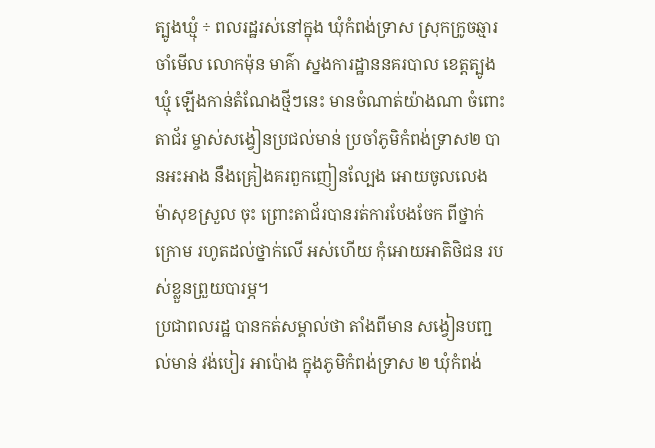ត្បូងឃ្មុំ ÷ ពលរដ្ឋរស់នៅក្នុង ឃុំកំពង់ទ្រាស ស្រុកក្រូចឆ្មារ ចាំមើល លោកម៉ុន មាគ៌ា ស្នងការដ្ឋាននគរបាល ខេត្តត្បូងឃ្មុំ ឡើងកាន់តំណែងថ្មីៗនេះ មានចំណាត់យ៉ាងណា ចំពោះតាជ័រ ម្ចាស់សង្វៀនប្រជល់មាន់ ប្រចាំភូមិកំពង់ទ្រាស២ បានអះអាង នឹងគ្រៀងគរពួកញៀនល្បែង អោយចូលលេង ម៉ាសុខស្រួល ចុះ ព្រោះតាជ័របានរត់ការបែងចែក ពីថ្នាក់ក្រោម រហូតដល់ថ្នាក់លើ អស់ហើយ កុំអោយអាតិថិជន របស់ខ្លួនព្រួយបារម្ភ។
ប្រជាពលរដ្ឋ បានកត់សម្គាល់ថា តាំងពីមាន សង្វៀនបញ្ជល់មាន់ វង់បៀរ អាប៉ោង ក្នុងភូមិកំពង់ទ្រាស ២ ឃុំកំពង់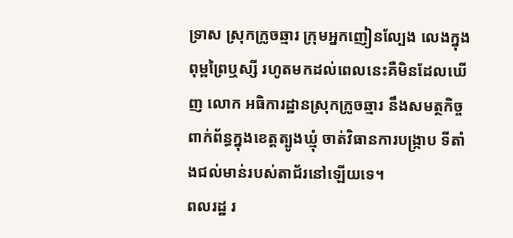ទ្រាស ស្រុកក្រូចឆ្មារ ក្រុមអ្នកញៀនល្បែង លេងក្នុងពុម្ពព្រៃឬស្សី រហូតមកដល់ពេលនេះគឺមិនដែលឃើញ លោក អធិការដ្ឋានស្រុកក្រូចឆ្មារ នឹងសមត្ថកិច្ចពាក់ព័ន្ធក្នុងខេត្តត្បូងឃ្មុំ ចាត់វិធានការបង្ក្រាប ទីតាំងជល់មាន់របស់តាជ័រនៅឡើយទេ។
ពលរដ្ឋ រ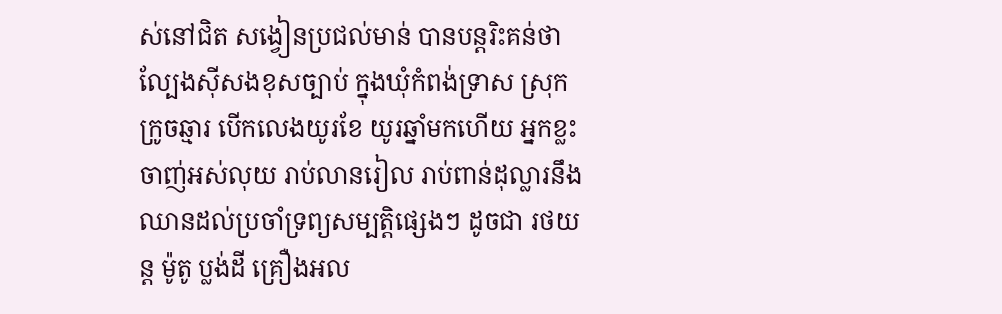ស់នៅជិត សង្វៀនប្រជល់មាន់ បានបន្តរិះគន់ថា ល្បែងស៊ីសងខុសច្បាប់ ក្នុងឃុំកំពង់ទ្រាស ស្រុកក្រូចឆ្មារ បើកលេងយូរខែ យូរឆ្នាំមកហើយ អ្នកខ្លះចាញ់អស់លុយ រាប់លានរៀល រាប់ពាន់ដុល្លារនឹងឈានដល់ប្រចាំទ្រព្យសម្បត្តិផ្សេងៗ ដូចជា រថយន្ត ម៉ូតូ ប្លង់ដី គ្រឿងអល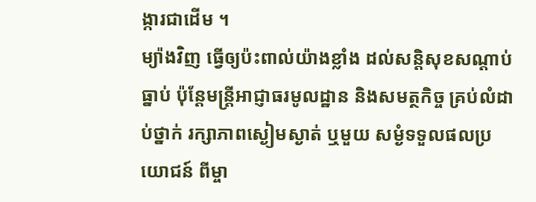ង្ការជាដើម ។
ម្យ៉ាងវិញ ធ្វើឲ្យប៉ះពាល់យ៉ាងខ្លាំង ដល់សន្តិសុខសណ្តាប់ធ្នាប់ ប៉ុន្តែមន្ត្រីអាជ្ញាធរមូលដ្ឋាន និងសមត្ថកិច្ច គ្រប់លំដាប់ថ្នាក់ រក្សាភាពស្ងៀមស្ងាត់ ឬមួយ សម្ងំទទួលផលប្រយោជន៍ ពីម្ចា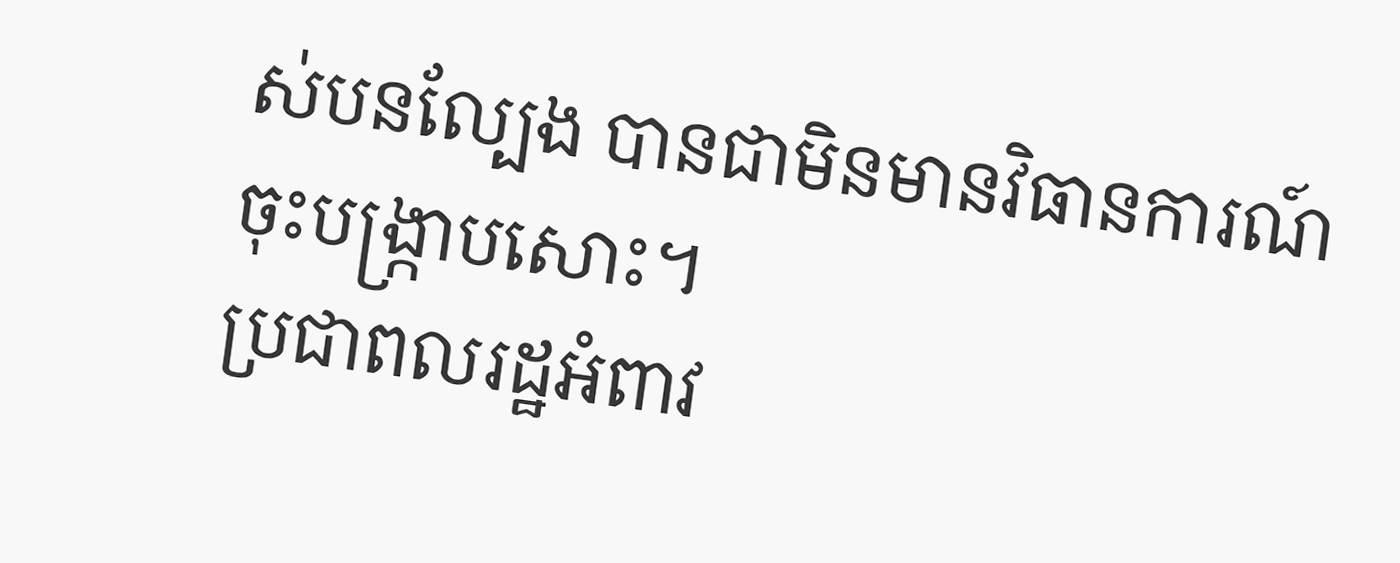ស់បនល្បែង បានជាមិនមានវិធានការណ៍ ចុះបង្ក្រាបសោះ។
ប្រជាពលរដ្ឋអំពាវ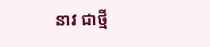នាវ ជាថ្មី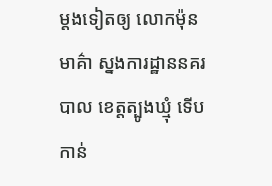ម្តងទៀតឲ្យ លោកម៉ុន មាគ៌ា ស្នងការដ្ឋាននគរបាល ខេត្តត្បូងឃ្មុំ ទេីបកាន់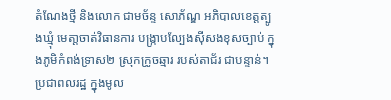តំណែងថ្មី និងលោក ជាមច័ន្ទ សោភ័ណ្ឌ អភិបាលខេត្តត្បូងឃ្មុំ មេតា្តចាត់វិធានការ បង្ក្រាបល្បែងស៊ីសងខុសច្បាប់ ក្នុងភូមិកំពង់ទ្រាស២ ស្រុកក្រូចឆ្មារ របស់តាជ័រ ជាបន្ទាន់។
ប្រជាពលរដ្ឋ ក្នុងមូល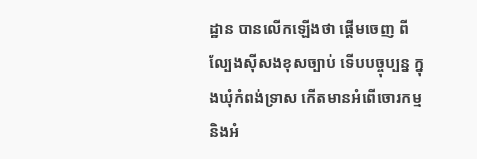ដ្ឋាន បានលើកឡើងថា ផ្តើមចេញ ពីល្បែងស៊ីសងខុសច្បាប់ ទើបបច្ចុប្បន្ន ក្នុងឃុំកំពង់ទ្រាស កើតមានអំពើចោរកម្ម និងអំ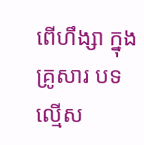ពើហឹង្សា ក្នុងគ្រូសារ បទល្មើស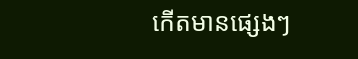កើតមានផ្សេងៗ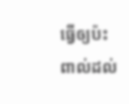ធ្វើឲ្យប៉ះពាល់ដល់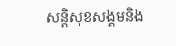សន្តិសុខសង្គមនិង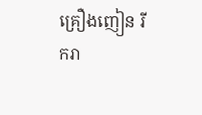គ្រឿងញៀន រីករា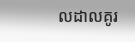លដាលគូរ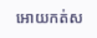អោយកត់ស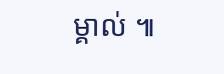ម្គាល់ ៕